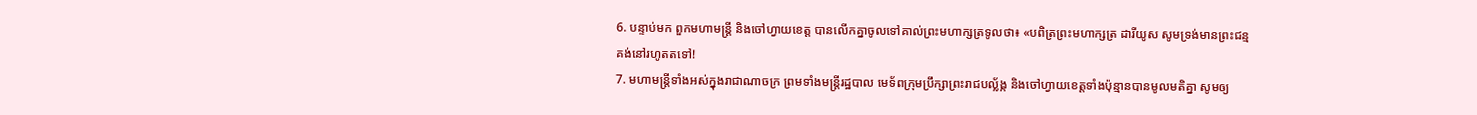6. បន្ទាប់មក ពួកមហាមន្ត្រី និងចៅហ្វាយខេត្ត បានលើកគ្នាចូលទៅគាល់ព្រះមហាក្សត្រទូលថា៖ «បពិត្រព្រះមហាក្សត្រ ដារីយូស សូមទ្រង់មានព្រះជន្មគង់នៅរហូតតទៅ!
7. មហាមន្ត្រីទាំងអស់ក្នុងរាជាណាចក្រ ព្រមទាំងមន្ត្រីរដ្ឋបាល មេទ័ពក្រុមប្រឹក្សាព្រះរាជបល្ល័ង្ក និងចៅហ្វាយខេត្តទាំងប៉ុន្មានបានមូលមតិគ្នា សូមឲ្យ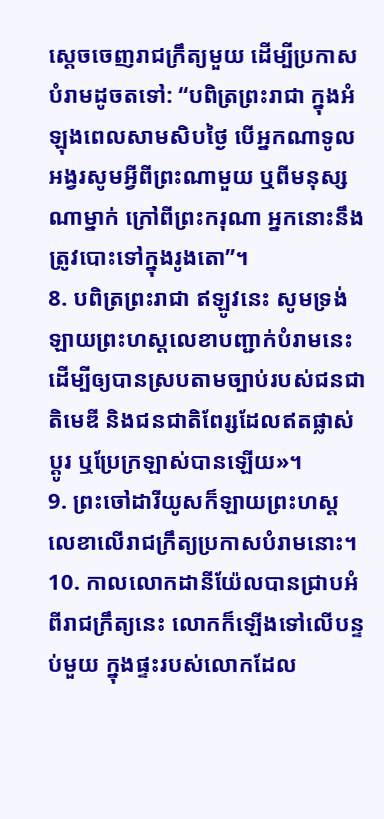ស្ដេចចេញរាជក្រឹត្យមួយ ដើម្បីប្រកាសបំរាមដូចតទៅ: “បពិត្រព្រះរាជា ក្នុងអំឡុងពេលសាមសិបថ្ងៃ បើអ្នកណាទូលអង្វរសូមអ្វីពីព្រះណាមួយ ឬពីមនុស្សណាម្នាក់ ក្រៅពីព្រះករុណា អ្នកនោះនឹងត្រូវបោះទៅក្នុងរូងតោ”។
8. បពិត្រព្រះរាជា ឥឡូវនេះ សូមទ្រង់ឡាយព្រះហស្ដលេខាបញ្ជាក់បំរាមនេះ ដើម្បីឲ្យបានស្របតាមច្បាប់របស់ជនជាតិមេឌី និងជនជាតិពែរ្សដែលឥតផ្លាស់ប្ដូរ ឬប្រែក្រឡាស់បានឡើយ»។
9. ព្រះចៅដារីយូសក៏ឡាយព្រះហស្ដលេខាលើរាជក្រឹត្យប្រកាសបំរាមនោះ។
10. កាលលោកដានីយ៉ែលបានជ្រាបអំពីរាជក្រឹត្យនេះ លោកក៏ឡើងទៅលើបន្ទប់មួយ ក្នុងផ្ទះរបស់លោកដែល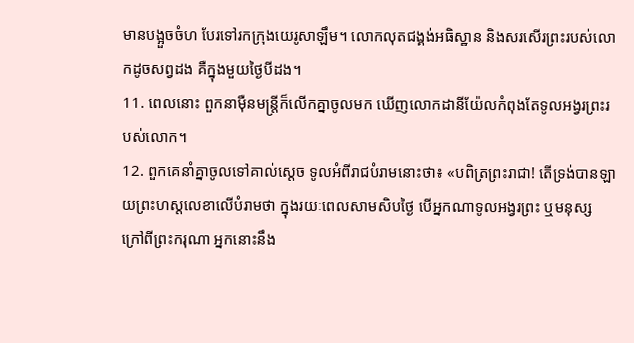មានបង្អួចចំហ បែរទៅរកក្រុងយេរូសាឡឹម។ លោកលុតជង្គង់អធិស្ឋាន និងសរសើរព្រះរបស់លោកដូចសព្វដង គឺក្នុងមួយថ្ងៃបីដង។
11. ពេលនោះ ពួកនាម៉ឺនមន្ត្រីក៏លើកគ្នាចូលមក ឃើញលោកដានីយ៉ែលកំពុងតែទូលអង្វរព្រះរបស់លោក។
12. ពួកគេនាំគ្នាចូលទៅគាល់ស្ដេច ទូលអំពីរាជបំរាមនោះថា៖ «បពិត្រព្រះរាជា! តើទ្រង់បានឡាយព្រះហស្ដលេខាលើបំរាមថា ក្នុងរយៈពេលសាមសិបថ្ងៃ បើអ្នកណាទូលអង្វរព្រះ ឬមនុស្ស ក្រៅពីព្រះករុណា អ្នកនោះនឹង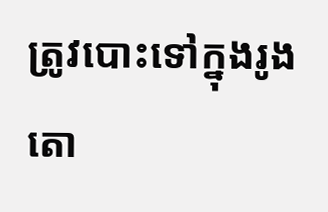ត្រូវបោះទៅក្នុងរូងតោ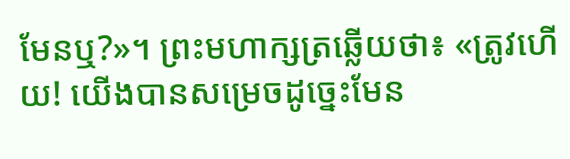មែនឬ?»។ ព្រះមហាក្សត្រឆ្លើយថា៖ «ត្រូវហើយ! យើងបានសម្រេចដូច្នេះមែន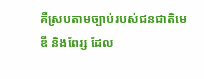គឺស្របតាមច្បាប់របស់ជនជាតិមេឌី និងពែរ្ស ដែល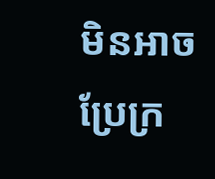មិនអាចប្រែក្រ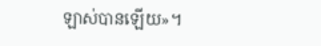ឡាស់បានឡើយ»។